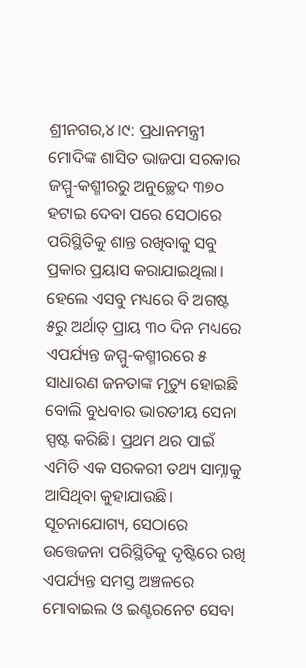ଶ୍ରୀନଗର,୪।୯: ପ୍ରଧାନମନ୍ତ୍ରୀ ମୋଦିଙ୍କ ଶାସିତ ଭାଜପା ସରକାର ଜମ୍ମୁ-କଶ୍ମୀରରୁ ଅନୁଚ୍ଛେଦ ୩୭୦ ହଟାଇ ଦେବା ପରେ ସେଠାରେ ପରିସ୍ଥିତିକୁ ଶାନ୍ତ ରଖିବାକୁ ସବୁ ପ୍ରକାର ପ୍ରୟାସ କରାଯାଇଥିଲା। ହେଲେ ଏସବୁ ମଧ୍ୟରେ ବି ଅଗଷ୍ଟ ୫ରୁ ଅର୍ଥାତ୍ ପ୍ରାୟ ୩୦ ଦିନ ମଧ୍ୟରେ ଏପର୍ଯ୍ୟନ୍ତ ଜମ୍ମୁ-କଶ୍ମୀରରେ ୫ ସାଧାରଣ ଜନତାଙ୍କ ମୃତ୍ୟୁ ହୋଇଛି ବୋଲି ବୁଧବାର ଭାରତୀୟ ସେନା ସ୍ପଷ୍ଟ କରିଛି। ପ୍ରଥମ ଥର ପାଇଁ ଏମିତି ଏକ ସରକରୀ ତଥ୍ୟ ସାମ୍ନାକୁ ଆସିଥିବା କୁହାଯାଉଛି। ସୂଚନାଯୋଗ୍ୟ, ସେଠାରେ ଉତ୍ତେଜନା ପରିସ୍ଥିତିକୁ ଦୃଷ୍ଟିରେ ରଖି ଏପର୍ଯ୍ୟନ୍ତ ସମସ୍ତ ଅଞ୍ଚଳରେ ମୋବାଇଲ ଓ ଇଣ୍ଟରନେଟ ସେବା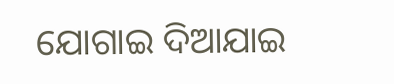ଯୋଗାଇ ଦିଆଯାଇ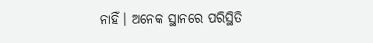ନାହିଁ। ଅନେକ ସ୍ଥାନରେ ପରିସ୍ଥିତି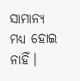ସାମାନ୍ୟ ମଧ୍ୟ ହୋଇ ନାହିଁ।